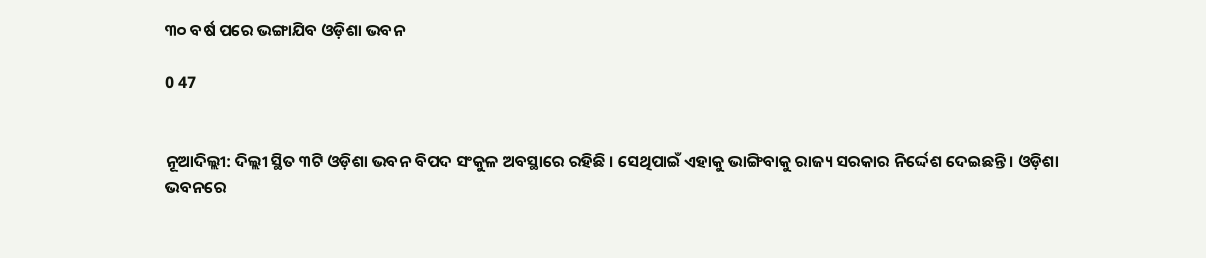୩୦ ବର୍ଷ ପରେ ଭଙ୍ଗାଯିବ ଓଡ଼ିଶା ଭବନ

0 47


ନୂଆଦିଲ୍ଲୀ: ଦିଲ୍ଲୀ ସ୍ଥିତ ୩ଟି ଓଡ଼ିଶା ଭବନ ବିପଦ ସଂକୁଳ ଅବସ୍ଥାରେ ରହିଛି । ସେଥିପାଇଁ ଏହାକୁ ଭାଙ୍ଗିବାକୁ ରାଜ୍ୟ ସରକାର ନିର୍ଦ୍ଦେଶ ଦେଇଛନ୍ତି । ଓଡ଼ିଶା ଭବନରେ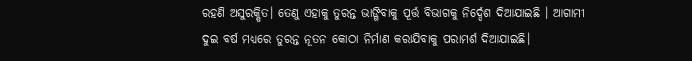ରହଣି ଅସୁରକ୍ଷିତ। ତେଣୁ ଏହାକୁ ତୁରନ୍ତ ଭାଙ୍ଗିବାକୁ ପୂର୍ତ୍ତ ବିଭାଗକୁ ନିର୍ଦ୍ଦେଶ ଦିଆଯାଇଛି । ଆଗାମୀ ଦୁଇ ବର୍ଷ ମଧ୍ୟରେ ତୁରନ୍ତ ନୂତନ କୋଠା ନିର୍ମାଣ କରାଯିବାକୁ ପରାମର୍ଶ ଦିଆଯାଇଛି।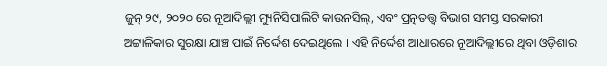ଜୁନ୍ ୨୯, ୨୦୨୦ ରେ ନୂଆଦିଲ୍ଲୀ ମ୍ୟୁନିସିପାଲିଟି କାଉନସିଲ୍, ଏବଂ ପ୍ରତ୍ନତତ୍ତ୍ୱ ବିଭାଗ ସମସ୍ତ ସରକାରୀ ଅଟ୍ଟାଳିକାର ସୁରକ୍ଷା ଯାଞ୍ଚ ପାଇଁ ନିର୍ଦ୍ଦେଶ ଦେଇଥିଲେ । ଏହି ନିର୍ଦ୍ଦେଶ ଆଧାରରେ ନୂଆଦିଲ୍ଲୀରେ ଥିବା ଓଡ଼ିଶାର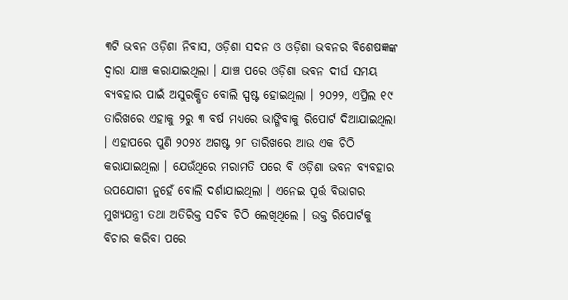୩ଟି ଭବନ ଓଡ଼ିଶା ନିବାସ, ଓଡ଼ିଶା ସଦନ ଓ ଓଡ଼ିଶା ଭବନର ବିଶେଷଜ୍ଞଙ୍କ ଦ୍ୱାରା ଯାଞ୍ଚ କରାଯାଇଥିଲା । ଯାଞ୍ଚ ପରେ ଓଡ଼ିଶା ଭବନ ଦୀର୍ଘ ସମୟ ବ୍ୟବହାର ପାଇଁ ଅସୁରକ୍ଷିତ ବୋଲି ସ୍ପଷ୍ଟ ହୋଇଥିଲା । ୨୦୨୨, ଏପ୍ରିଲ ୧୯ ତାରିଖରେ ଏହାକୁ ୨ରୁ ୩ ବର୍ଷ ମଧ୍ୟରେ ଭାଙ୍ଗିବାକୁ ରିପୋର୍ଟ ଦିଆଯାଇଥିଲା । ଏହାପରେ ପୁଣି ୨୦୨୪ ଅଗଷ୍ଟ ୨୮ ତାରିଖରେ ଆଉ ଏକ ଚିଠି କରାଯାଇଥିଲା । ଯେଉଁଥିରେ ମରାମତି ପରେ ବି ଓଡ଼ିଶା ଭବନ ବ୍ୟବହାର ଉପଯୋଗୀ ନୁହେଁ ବୋଲି ଦର୍ଶାଯାଇଥିଲା । ଏନେଇ ପୂର୍ତ୍ତ ବିଭାଗର ମୁଖ୍ୟଯନ୍ତ୍ରୀ ତଥା ଅତିରିକ୍ତ ସଚିବ ଚିଠି ଲେଖିଥିଲେ । ଉକ୍ତ ରିପୋର୍ଟକୁ ବିଚାର କରିବା ପରେ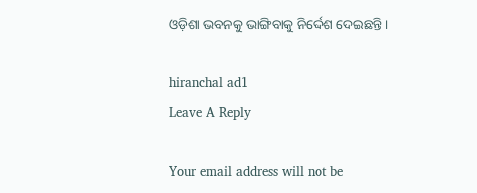ଓଡ଼ିଶା ଭବନକୁ ଭାଙ୍ଗିବାକୁ ନିର୍ଦ୍ଦେଶ ଦେଇଛନ୍ତି ।

hiranchal ad1
Leave A Reply

Your email address will not be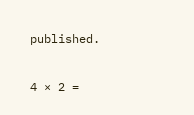published.

4 × 2 =